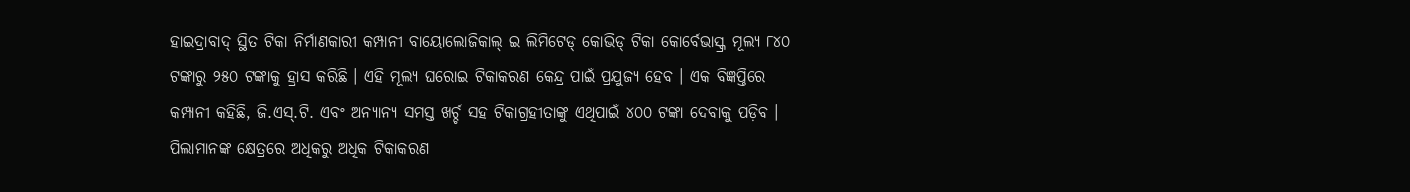ହାଇଦ୍ରାବାଦ୍ ସ୍ଥିତ ଟିକା ନିର୍ମାଣକାରୀ କମ୍ପାନୀ ବାୟୋଲୋଜିକାଲ୍ ଇ ଲିମିଟେଡ୍ କୋଭିଡ୍ ଟିକା କୋର୍ବେଭାସ୍କ୍ର ମୂଲ୍ୟ ୮୪୦ ଟଙ୍କାରୁ ୨୫୦ ଟଙ୍କାକୁ ହ୍ରାସ କରିଛି । ଏହି ମୂଲ୍ୟ ଘରୋଇ ଟିକାକରଣ କେନ୍ଦ୍ର ପାଇଁ ପ୍ରଯୁଜ୍ୟ ହେବ । ଏକ ବିଜ୍ଞପ୍ତିରେ କମ୍ପାନୀ କହିଛି, ଜି.ଏସ୍.ଟି. ଏବଂ ଅନ୍ୟାନ୍ୟ ସମସ୍ତ ଖର୍ଚ୍ଚ ସହ ଟିକାଗ୍ରହୀତାଙ୍କୁ ଏଥିପାଇଁ ୪୦୦ ଟଙ୍କା ଦେବାକୁ ପଡ଼ିବ ।
ପିଲାମାନଙ୍କ କ୍ଷେତ୍ରରେ ଅଧିକରୁ ଅଧିକ ଟିକାକରଣ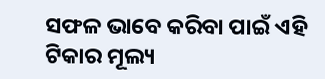ସଫଳ ଭାବେ କରିବା ପାଇଁ ଏହି ଟିକାର ମୂଲ୍ୟ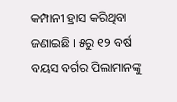କମ୍ପାନୀ ହ୍ରାସ କରିଥିବା ଜଣାଇଛି । ୫ରୁ ୧୨ ବର୍ଷ ବୟସ ବର୍ଗର ପିଲାମାନଙ୍କୁ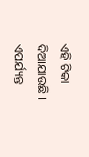ଏହି ଟିକା ଦିଆଯାଉଛି । ଏପର୍ଯ୍ୟନ୍ତ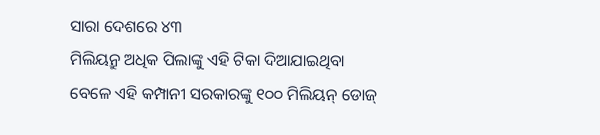ସାରା ଦେଶରେ ୪୩
ମିଲିୟନ୍ରୁ ଅଧିକ ପିଲାଙ୍କୁ ଏହି ଟିକା ଦିଆଯାଇଥିବା ବେଳେ ଏହି କମ୍ପାନୀ ସରକାରଙ୍କୁ ୧୦୦ ମିଲିୟନ୍ ଡୋଜ୍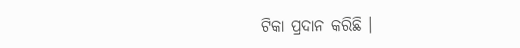ଟିକା ପ୍ରଦାନ କରିଛି ।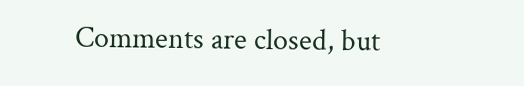Comments are closed, but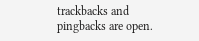trackbacks and pingbacks are open.